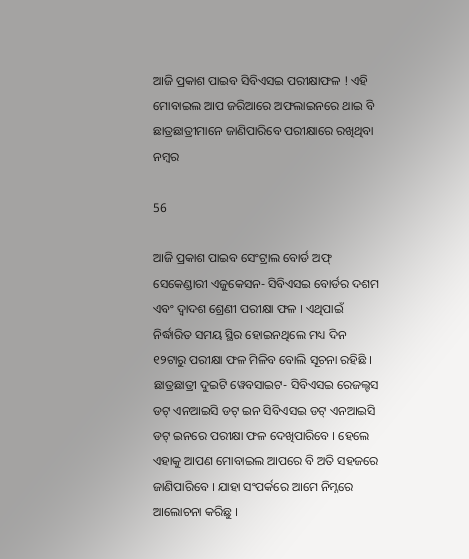ଆଜି ପ୍ରକାଶ ପାଇବ ସିବିଏସଇ ପରୀକ୍ଷାଫଳ ! ଏହି ମୋବାଇଲ ଆପ ଜରିଆରେ ଅଫଲାଇନରେ ଥାଇ ବି ଛାତ୍ରଛାତ୍ରୀମାନେ ଜାଣିପାରିବେ ପରୀକ୍ଷାରେ ରଖିଥିବା ନମ୍ବର

56

ଆଜି ପ୍ରକାଶ ପାଇବ ସେଂଟ୍ରାଲ ବୋର୍ଡ ଅଫ୍ ସେକେଣ୍ଡାରୀ ଏଜୁକେସନ- ସିବିଏସଇ ବୋର୍ଡର ଦଶମ ଏବଂ ଦ୍ୱାଦଶ ଶ୍ରେଣୀ ପରୀକ୍ଷା ଫଳ । ଏଥିପାଇଁ ନିର୍ଦ୍ଧାରିତ ସମୟ ସ୍ଥିର ହୋଇନଥିଲେ ମଧ୍ୟ ଦିନ ୧୨ଟାରୁ ପରୀକ୍ଷା ଫଳ ମିଳିବ ବୋଲି ସୂଚନା ରହିଛି । ଛାତ୍ରଛାତ୍ରୀ ଦୁଇଟି ୱେବସାଇଟ- ସିବିଏସଇ ରେଜଲ୍ଟସ ଡଟ୍ ଏନଆଇସି ଡଟ୍ ଇନ ସିବିଏସଇ ଡଟ୍ ଏନଆଇସି ଡଟ୍ ଇନରେ ପରୀକ୍ଷା ଫଳ ଦେଖିପାରିବେ । ହେଲେ ଏହାକୁ ଆପଣ ମୋବାଇଲ ଆପରେ ବି ଅତି ସହଜରେ ଜାଣିପାରିବେ । ଯାହା ସଂପର୍କରେ ଆମେ ନିମ୍ନରେ ଆଲୋଚନା କରିଛୁ ।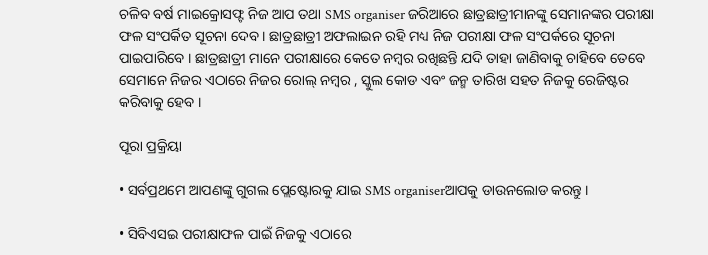ଚଳିବ ବର୍ଷ ମାଇକ୍ରୋସଫ୍ଟ ନିଜ ଆପ ତଥା SMS organiser ଜରିଆରେ ଛାତ୍ରଛାତ୍ରୀମାନଙ୍କୁ ସେମାନଙ୍କର ପରୀକ୍ଷା ଫଳ ସଂପର୍କିତ ସୂଚନା ଦେବ । ଛାତ୍ରଛାତ୍ରୀ ଅଫଲାଇନ ରହି ମଧ୍ୟ ନିଜ ପରୀକ୍ଷା ଫଳ ସଂପର୍କରେ ସୂଚନା ପାଇପାରିବେ । ଛାତ୍ରଛାତ୍ରୀ ମାନେ ପରୀକ୍ଷାରେ କେତେ ନମ୍ବର ରଖିଛନ୍ତି ଯଦି ତାହା ଜାଣିବାକୁ ଚାହିବେ ତେବେ ସେମାନେ ନିଜର ଏଠାରେ ନିଜର ରୋଲ୍ ନମ୍ବର , ସ୍କୁଲ କୋଡ ଏବଂ ଜନ୍ମ ତାରିଖ ସହତ ନିଜକୁ ରେଜିଷ୍ଟର କରିବାକୁ ହେବ ।

ପୂରା ପ୍ରକ୍ରିୟା

• ସର୍ବପ୍ରଥମେ ଆପଣଙ୍କୁ ଗୁଗଲ ପ୍ଲେଷ୍ଟୋରକୁ ଯାଇ SMS organiserଆପକୁ ଡାଉନଲୋଡ କରନ୍ତୁ ।

• ସିବିଏସଇ ପରୀକ୍ଷାଫଳ ପାଇଁ ନିଜକୁ ଏଠାରେ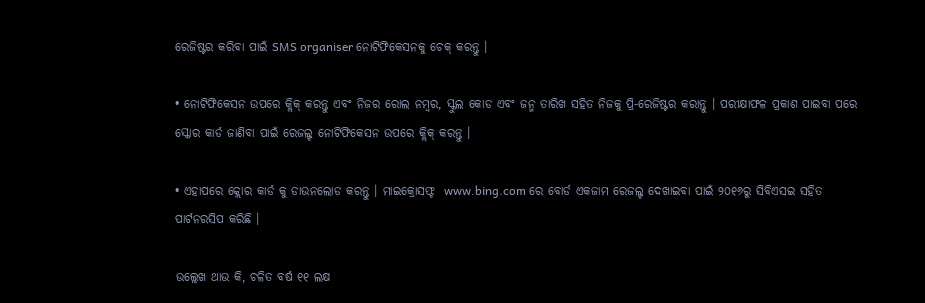ରେଜିଷ୍ଟର କରିବା ପାଇଁ SMS organiser ନୋଟିଫିକେସନକୁ ଚେକ୍ କରନ୍ତୁ ।

• ନୋଟିଫିକେସନ ଉପରେ କ୍ଲିକ୍ କରନ୍ତୁ ଏବଂ ନିଜର ରୋଲ ନମ୍ବର, ସ୍କୁଲ କୋଡ ଏବଂ ଜନ୍ମ ତାରିଖ ସହିତ ନିଜକୁ ପ୍ରି-ରେଜିଷ୍ଟର କରାନ୍ତୁ । ପରୀକ୍ଷାଫଳ ପ୍ରକାଶ ପାଇବା ପରେ ସ୍କୋର କାର୍ଡ ଜାଣିବା ପାଇଁ ରେଜଲ୍ଟ ନୋଟିଫିକେସନ ଉପରେ କ୍ଲିକ୍ କରନ୍ତୁ ।

• ଏହାପରେ କ୍ଲୋର କାର୍ଡ କୁ ଡାଉନଲୋଡ କରନ୍ତୁ । ମାଇକ୍ରୋସଫ୍ଟ  www.bing.com ରେ ବୋର୍ଡ ଏକଜାମ ରେଜଲ୍ଟ ଦେଖାଇବା ପାଇଁ ୨୦୧୬ରୁ ସିବିଏସଇ ସହିତ ପାର୍ଟନରସିପ କରିଛି ।

ଉଲ୍ଲେଖ ଥାଉ କି, ଚଳିତ ବର୍ଷ ୧୧ ଲକ୍ଷ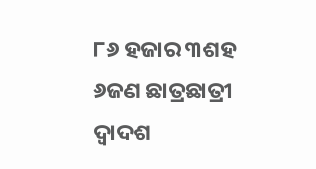୮୬ ହଜାର ୩ଶହ ୬ଜଣ ଛାତ୍ରଛାତ୍ରୀ ଦ୍ୱାଦଶ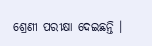ଶ୍ରେଣୀ ପରୀକ୍ଷା ଦେଇଛନ୍ତି ।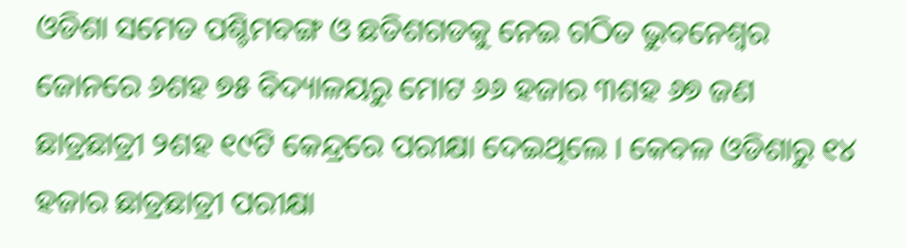ଓଡିଶା ସମେତ ପଶ୍ଚିମବଙ୍ଗ ଓ ଛତିଶଗଡକୁ ନେଇ ଗଠିତ ଭୁବନେଶ୍ୱର ଜୋନରେ ୬ଶହ ୭୫ ବିଦ୍ୟାଳୟରୁ ମୋଟ ୬୬ ହଜାର ୩ଶହ ୬୭ ଜଣ ଛାତ୍ରଛାତ୍ରୀ ୨ଶହ ୧୯ଟି କେନ୍ଦ୍ରରେ ପରୀକ୍ଷା ଦେଇଥିଲେ । କେବଳ ଓଡିଶାରୁ ୧୪ ହଜାର ଛାତ୍ରଛାତ୍ରୀ ପରୀକ୍ଷା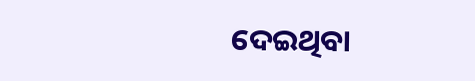ଦେଇଥିବା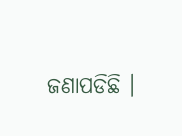ଜଣାପଡିଛି ।